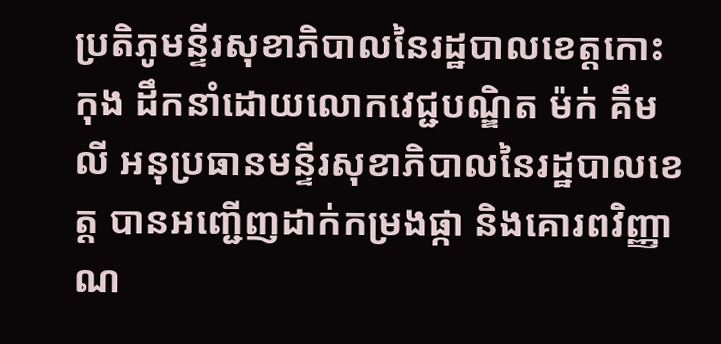ប្រតិភូមន្ទីរសុខាភិបាលនៃរដ្ឋបាលខេត្តកោះកុង ដឹកនាំដោយលោកវេជ្ជបណ្ឌិត ម៉ក់ គឹមលី អនុប្រធានមន្ទីរសុខាភិបាលនៃរដ្ឋបាលខេត្ត បានអញ្ជើញដាក់កម្រងផ្កា និងគោរពវិញ្ញាណ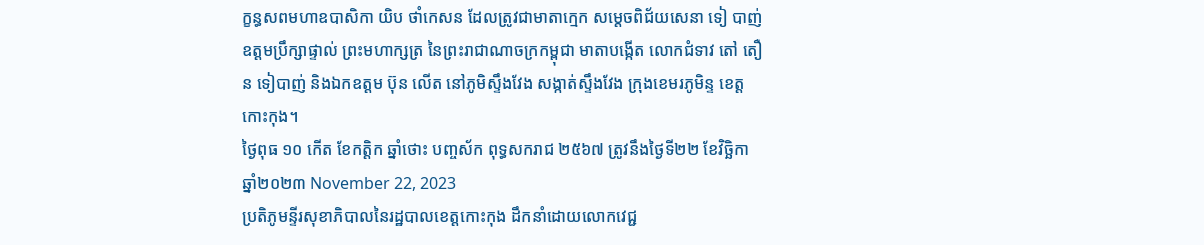ក្ខន្ធសពមហាឧបាសិកា យិប ថាំកេសន ដែលត្រូវជាមាតាក្មេក សម្តេចពិជ័យសេនា ទៀ បាញ់ ឧត្តមប្រឹក្សាផ្ទាល់ ព្រះមហាក្សត្រ នៃព្រះរាជាណាចក្រកម្ពុជា មាតាបង្កើត លោកជំទាវ តៅ តឿន ទៀបាញ់ និងឯកឧត្តម ប៊ុន លើត នៅភូមិស្ទឹងវែង សង្កាត់ស្ទឹងវែង ក្រុងខេមរភូមិន្ទ ខេត្តកោះកុង។
ថ្ងៃពុធ ១០ កើត ខែកត្តិក ឆ្នាំថោះ បញ្ចស័ក ពុទ្ធសករាជ ២៥៦៧ ត្រូវនឹងថ្ងៃទី២២ ខែវិច្ឆិកា ឆ្នាំ២០២៣ November 22, 2023
ប្រតិភូមន្ទីរសុខាភិបាលនៃរដ្ឋបាលខេត្តកោះកុង ដឹកនាំដោយលោកវេជ្ជ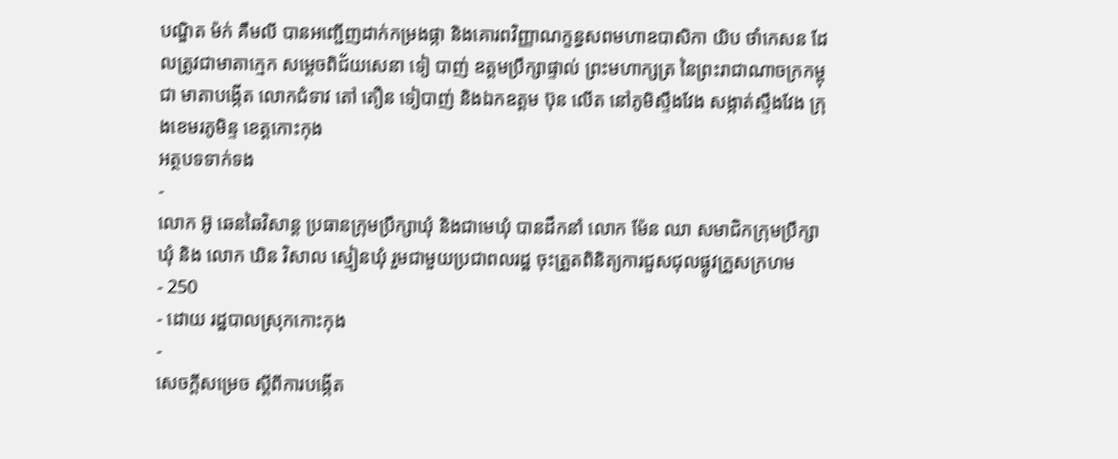បណ្ឌិត ម៉ក់ គឹមលី បានអញ្ជើញដាក់កម្រងផ្កា និងគោរពវិញ្ញាណក្ខន្ធសពមហាឧបាសិកា យិប ថាំកេសន ដែលត្រូវជាមាតាក្មេក សម្តេចពិជ័យសេនា ទៀ បាញ់ ឧត្តមប្រឹក្សាផ្ទាល់ ព្រះមហាក្សត្រ នៃព្រះរាជាណាចក្រកម្ពុជា មាតាបង្កើត លោកជំទាវ តៅ តឿន ទៀបាញ់ និងឯកឧត្តម ប៊ុន លើត នៅភូមិស្ទឹងវែង សង្កាត់ស្ទឹងវែង ក្រុងខេមរភូមិន្ទ ខេត្តកោះកុង
អត្ថបទទាក់ទង
-
លោក អ៊ូ ឆេនឆៃវិសាន្ដ ប្រធានក្រុមប្រឹក្សាឃុំ និងជាមេឃុំ បានដឹកនាំ លោក ម៉ែន ឈា សមាជិកក្រុមប្រឹក្សាឃុំ និង លោក ឃិន វិសាល ស្មៀនឃុំ រួមជាមួយប្រជាពលរដ្ឋ ចុះត្រួតពិនិត្យការជួសជុលផ្លូវក្រួសក្រហម
- 250
- ដោយ រដ្ឋបាលស្រុកកោះកុង
-
សេចក្តីសម្រេច ស្តីពីការបង្កើត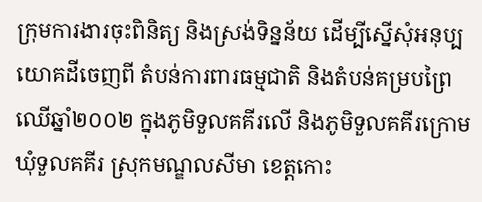ក្រុមការងារចុះពិនិត្យ និងស្រង់ទិន្នន័យ ដើម្បីស្នើសុំអនុប្បយោគដីចេញពី តំបន់ការពារធម្មជាតិ និងតំបន់គម្របព្រៃឈើឆ្នាំ២០០២ ក្នុងភូមិទួលគគីរលើ និងភូមិទួលគគីរក្រោម ឃុំទួលគគីរ ស្រុកមណ្ឌលសីមា ខេត្តកោះ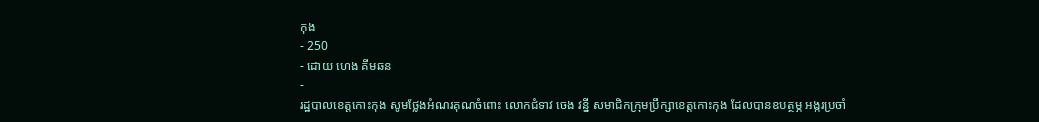កុង
- 250
- ដោយ ហេង គីមឆន
-
រដ្ឋបាលខេត្តកោះកុង សូមថ្លែងអំណរគុណចំពោះ លោកជំទាវ ចេង វន្នី សមាជិកក្រុមប្រឹក្សាខេត្តកោះកុង ដែលបានឧបត្ថម្ភ អង្ករប្រចាំ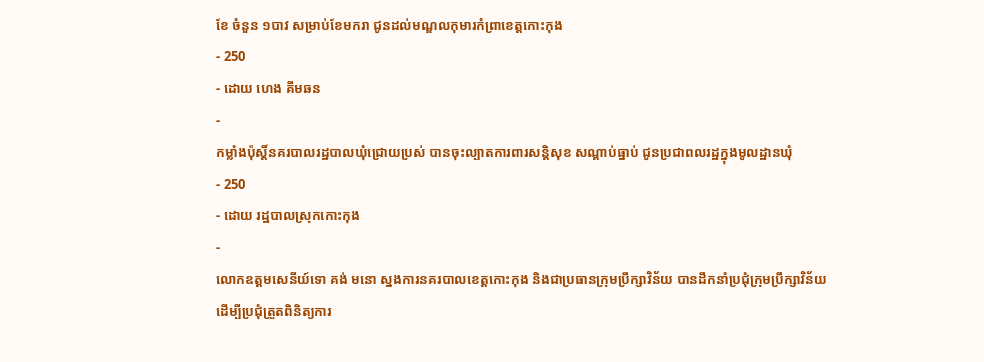ខែ ចំនួន ១បាវ សម្រាប់ខែមករា ជូនដល់មណ្ឌលកុមារកំព្រាខេត្តកោះកុង
- 250
- ដោយ ហេង គីមឆន
-
កម្លាំងប៉ុស្តិ៍នគរបាលរដ្ឋបាលឃុំជ្រោយប្រស់ បានចុះល្បាតការពារសន្តិសុខ សណ្តាប់ធ្នាប់ ជូនប្រជាពលរដ្ឋក្នុងមូលដ្ឋានឃុំ
- 250
- ដោយ រដ្ឋបាលស្រុកកោះកុង
-
លោកឧត្តមសេនីយ៍ទោ គង់ មនោ ស្នងការនគរបាលខេត្តកោះកុង និងជាប្រធានក្រុមប្រឹក្សាវិន័យ បានដឹកនាំប្រជុំក្រុមប្រឹក្សាវិន័យ ដើម្បីប្រជុំត្រួតពិនិត្យការ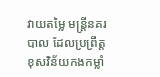វាយតម្លៃ មន្ត្រីនគរបាល ដែលប្រព្រឹត្តខុសវិន័យកងកម្លាំ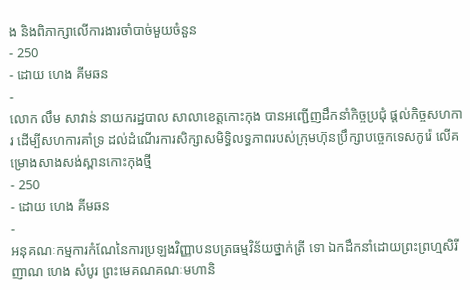ង និងពិភាក្សាលើការងារចាំបាច់មួយចំនួន
- 250
- ដោយ ហេង គីមឆន
-
លោក លឹម សាវាន់ នាយករដ្ឋបាល សាលាខេត្តកោះកុង បានអញ្ជើញដឹកនាំកិច្ចប្រជុំ ផ្តល់កិច្ចសហការ ដើម្បីសហការគាំទ្រ ដល់ដំណើរការសិក្សាសមិទ្ធិលទ្ធភាពរបស់ក្រុមហ៊ុនប្រឹក្សាបច្ចេកទេសកូរ៉េ លើគម្រោងសាងសង់ស្ពានកោះកុងថ្មី
- 250
- ដោយ ហេង គីមឆន
-
អនុគណៈកម្មការកំណែនៃការប្រឡងវិញ្ញាបនបត្រធម្មវិន័យថ្នាក់ត្រី ទោ ឯកដឹកនាំដោយព្រះព្រហ្មសិរីញាណ ហេង សំបូរ ព្រះមេគណគណៈមហានិ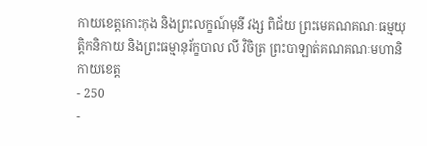កាយខេត្តកោះកុង និងព្រះលក្ខណ៍មុនី វង្ស ពិជ័យ ព្រះមេគណគណៈធម្មយុត្តិកនិកាយ និងព្រះធម្មានុរ័ក្ខបាល លី វិចិត្រ ព្រះបាឡាត់គណគណៈមហានិកាយខេត្ត
- 250
-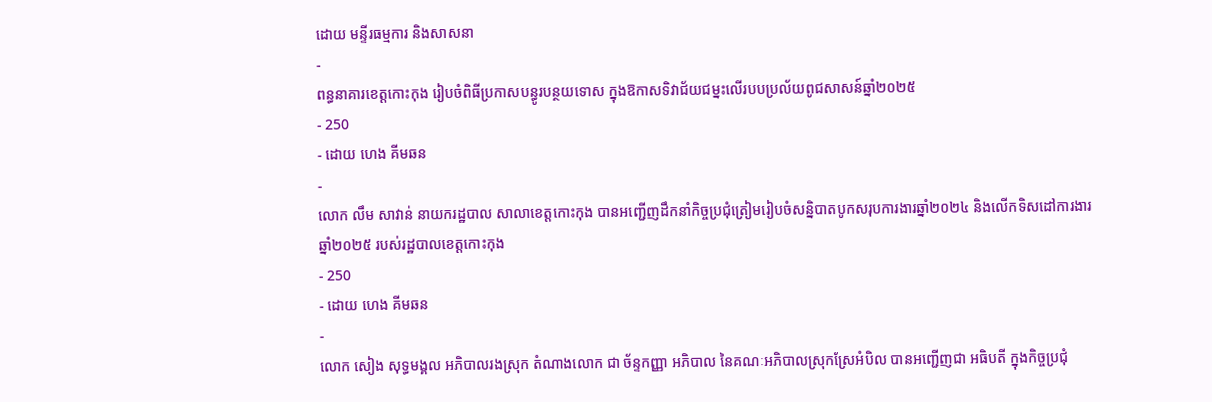ដោយ មន្ទីរធម្មការ និងសាសនា
-
ពន្ធនាគារខេត្តកោះកុង រៀបចំពិធីប្រកាសបន្ធូរបន្ថយទោស ក្នុងឱកាសទិវាជ័យជម្នះលើរបបប្រល័យពូជសាសន៍ឆ្នាំ២០២៥
- 250
- ដោយ ហេង គីមឆន
-
លោក លឹម សាវាន់ នាយករដ្ឋបាល សាលាខេត្តកោះកុង បានអញ្ជើញដឹកនាំកិច្ចប្រជុំត្រៀមរៀបចំសន្និបាតបូកសរុបការងារឆ្នាំ២០២៤ និងលើកទិសដៅការងារ ឆ្នាំ២០២៥ របស់រដ្ឋបាលខេត្តកោះកុង
- 250
- ដោយ ហេង គីមឆន
-
លោក សៀង សុទ្ធមង្គល អភិបាលរងស្រុក តំណាងលោក ជា ច័ន្ទកញ្ញា អភិបាល នៃគណៈអភិបាលស្រុកស្រែអំបិល បានអញ្ជើញជា អធិបតី ក្នុងកិច្ចប្រជុំ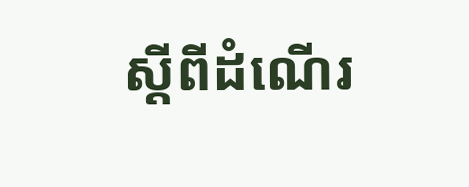ស្តីពីដំណើរ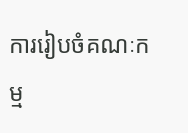ការរៀបចំគណៈកម្ម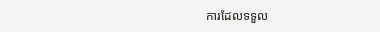ការដែលទទួល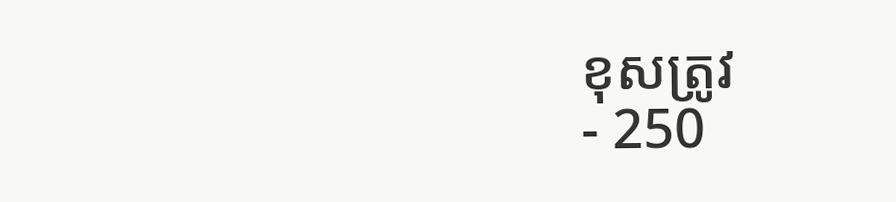ខុសត្រូវ
- 250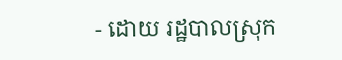- ដោយ រដ្ឋបាលស្រុក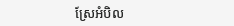ស្រែអំបិល